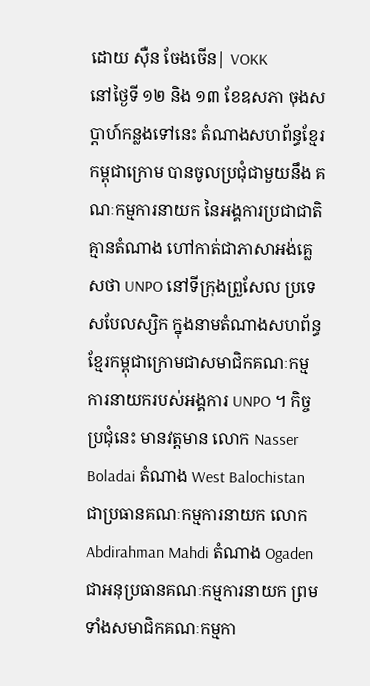ដោយ ស៊ឺន ចែងចើន| VOKK
នៅថ្ងៃទី ១២ និង ១៣ ខែឧសភា ចុងសប្ដាហ៍កន្លងទៅនេះ តំណាងសហព័ន្ធខ្មែរកម្ពុជាក្រោម បានចូលប្រជុំជាមួយនឹង គណៈកម្មការនាយក នៃអង្គការប្រជាជាតិគ្មានតំណាង ហៅកាត់ជាភាសាអង់គ្លេសថា UNPO នៅទីក្រុងព្រួសែល ប្រទេសបែលស្សិក ក្នុងនាមតំណាងសហព័ន្ធខ្មែរកម្ពុជាក្រោមជាសមាជិកគណៈកម្មការនាយករបស់អង្គការ UNPO ។ កិច្ចប្រជុំនេះ មានវត្តមាន លោក Nasser Boladai តំណាង West Balochistan ជាប្រធានគណៈកម្មការនាយក លោក Abdirahman Mahdi តំណាង Ogaden ជាអនុប្រធានគណៈកម្មការនាយក ព្រមទាំងសមាជិកគណៈកម្មកា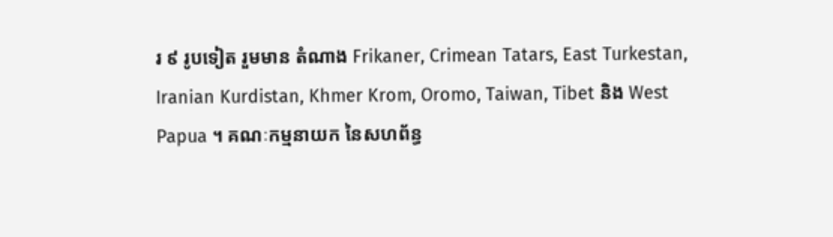រ ៩ រូបទៀត រួមមាន តំណាង Frikaner, Crimean Tatars, East Turkestan, Iranian Kurdistan, Khmer Krom, Oromo, Taiwan, Tibet និង West Papua ។ គណៈកម្មនាយក នៃសហព័ន្ធ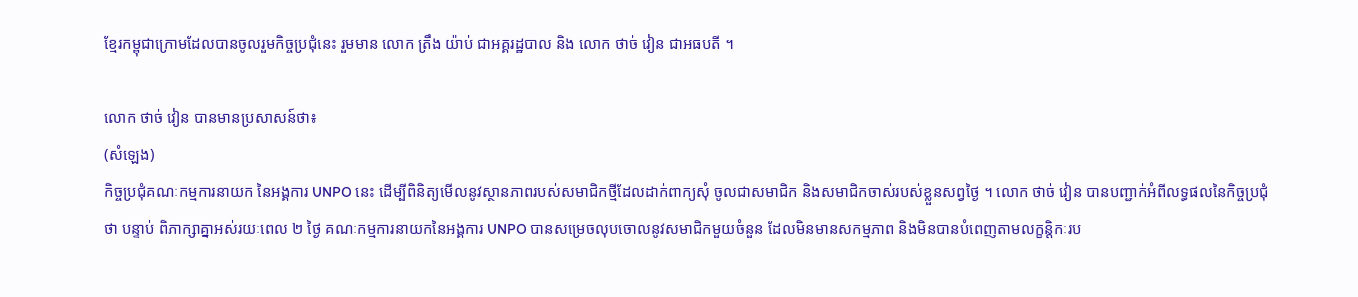ខ្មែរកម្ពុជាក្រោមដែលបានចូលរួមកិច្ចប្រជុំនេះ រួមមាន លោក ត្រឹង យ៉ាប់ ជាអគ្គរដ្ឋបាល និង លោក ថាច់ វៀន ជាអធបតី ។

លោក ថាច់ វៀន បានមានប្រសាសន៍ថា៖
(សំឡេង)
កិច្ចប្រជុំគណៈកម្មការនាយក នៃអង្គការ UNPO នេះ ដើម្បីពិនិត្យមើលនូវស្ថានភាពរបស់សមាជិកថ្មីដែលដាក់ពាក្យសុំ ចូលជាសមាជិក និងសមាជិកចាស់របស់ខ្លួនសព្វថ្ងៃ ។ លោក ថាច់ វៀន បានបញ្ជាក់អំពីលទ្ធផលនៃកិច្ចប្រជុំថា បន្ទាប់ ពិភាក្សាគ្នាអស់រយៈពេល ២ ថ្ងៃ គណៈកម្មការនាយកនៃអង្គការ UNPO បានសម្រេចលុបចោលនូវសមាជិកមួយចំនួន ដែលមិនមានសកម្មភាព និងមិនបានបំពេញតាមលក្ខន្តិកៈរប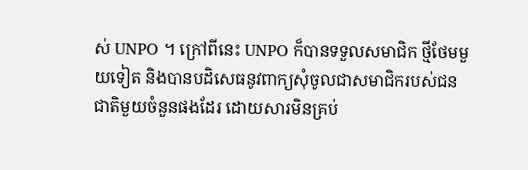ស់ UNPO ។ ក្រៅពីនេះ UNPO ក៏បានទទួលសមាជិក ថ្មីថែមមួយទៀត និងបានបដិសេធនូវពាក្យសុំចូលជាសមាជិករបស់ជនជាតិមួយចំនួនផងដែរ ដោយសារមិនគ្រប់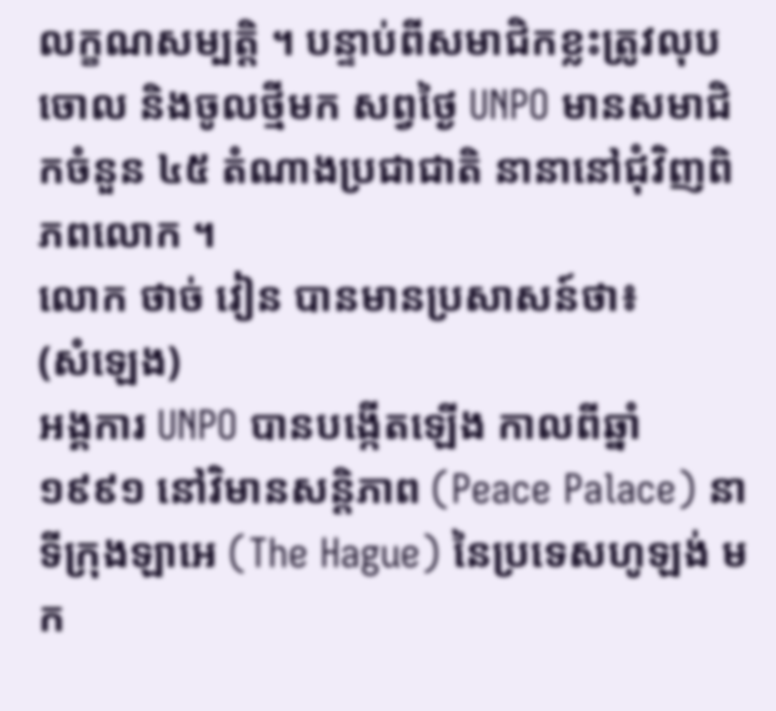លក្ខណសម្បត្តិ ។ បន្ទាប់ពីសមាជិកខ្លះត្រូវលុបចោល និងចូលថ្មីមក សព្វថ្ងៃ UNPO មានសមាជិកចំនួន ៤៥ តំណាងប្រជាជាតិ នានានៅជុំវិញពិភពលោក ។
លោក ថាច់ វៀន បានមានប្រសាសន៍ថា៖
(សំឡេង)
អង្គការ UNPO បានបង្កើតឡើង កាលពីឆ្នាំ ១៩៩១ នៅវិមានសន្តិភាព (Peace Palace) នាទីក្រុងឡាអេ (The Hague) នៃប្រទេសហូឡង់ មក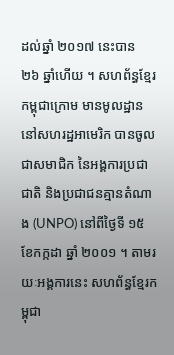ដល់ឆ្នាំ ២០១៧ នេះបាន ២៦ ឆ្នាំហើយ ។ សហព័ន្ធខ្មែរកម្ពុជាក្រោម មានមូលដ្ឋាននៅសហរដ្ឋអាមេរិក បានចូលជាសមាជិក នៃអង្គការប្រជាជាតិ និងប្រជាជនគ្មានតំណាង (UNPO) នៅពីថ្ងៃទី ១៥ ខែកក្កដា ឆ្នាំ ២០០១ ។ តាមរយៈអង្គការនេះ សហព័ន្ធខ្មែរកម្ពុជា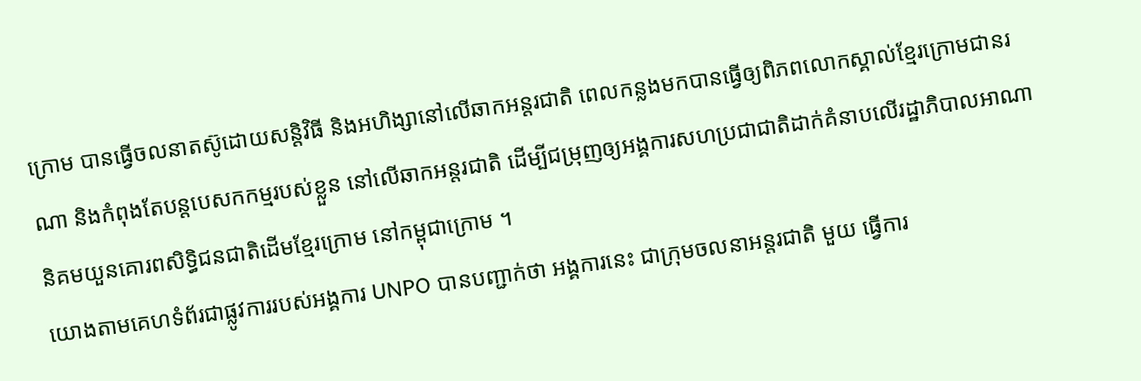ក្រោម បានធ្វើចលនាតស៊ូដោយសន្តិវិធី និងអហិង្សានៅលើឆាកអន្តរជាតិ ពេលកន្លងមកបានធ្វើឲ្យពិភពលោកស្គាល់ខ្មែរក្រោមជានរណា និងកំពុងតែបន្តបេសកកម្មរបស់ខ្លួន នៅលើឆាកអន្តរជាតិ ដើម្បីជម្រុញឲ្យអង្គការសហប្រជាជាតិដាក់គំនាបលើរដ្ឋាភិបាលអាណានិគមយួនគោរពសិទ្ធិជនជាតិដើមខ្មែរក្រោម នៅកម្ពុជាក្រោម ។
យោងតាមគេហទំព័រជាផ្លូវការរបស់អង្គការ UNPO បានបញ្ជាក់ថា អង្គការនេះ ជាក្រុមចលនាអន្តរជាតិ មួយ ធ្វើការ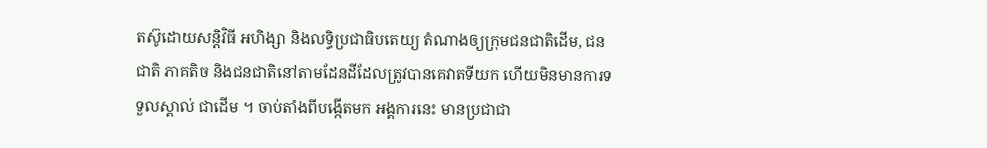តស៊ូដោយសន្តិវិធី អហិង្សា និងលទ្ធិប្រជាធិបតេយ្យ តំណាងឲ្យក្រុមជនជាតិដើម, ជនជាតិ ភាគតិច និងជនជាតិនៅតាមដែនដីដែលត្រូវបានគេវាតទីយក ហើយមិនមានការទទួលស្គាល់ ជាដើម ។ ចាប់តាំងពីបង្កើតមក អង្គការនេះ មានប្រជាជា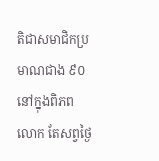តិជាសមាជិកប្រមាណជាង ៩០ នៅក្នុងពិភពលោក តែសព្វថ្ងៃ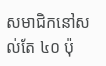សមាជិកនៅសល់តែ ៤០ ប៉ុ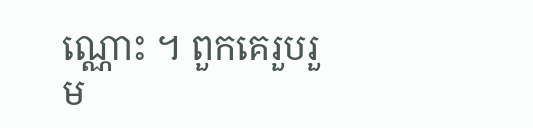ណ្ណោះ ។ ពួកគេរួបរួម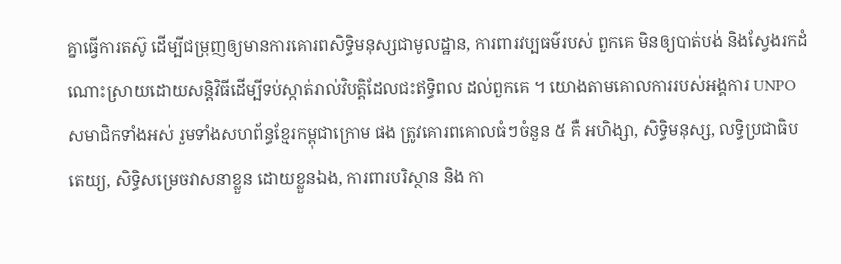គ្នាធ្វើការតស៊ូ ដើម្បីជម្រុញឲ្យមានការគោរពសិទ្ធិមនុស្សជាមូលដ្ឋាន, ការពារវប្បធម៌របស់ ពួកគេ មិនឲ្យបាត់បង់ និងស្វែងរកដំណោះស្រាយដោយសន្តិវិធីដើម្បីទប់ស្កាត់រាល់វិបត្តិដែលជះឥទ្ធិពល ដល់ពួកគេ ។ យោងតាមគោលការរបស់អង្គការ UNPO សមាជិកទាំងអស់ រួមទាំងសហព័ន្ធខ្មែរកម្ពុជាក្រោម ផង ត្រូវគោរពគោលធំៗចំនួន ៥ គឺ អហិង្សា, សិទ្ធិមនុស្ស, លទ្ធិប្រជាធិបតេយ្យ, សិទ្ធិសម្រេចវាសនាខ្លួន ដោយខ្លួនឯង, ការពារបរិស្ថាន និង កា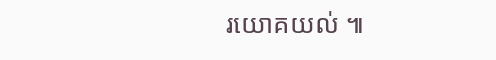រយោគយល់ ៕